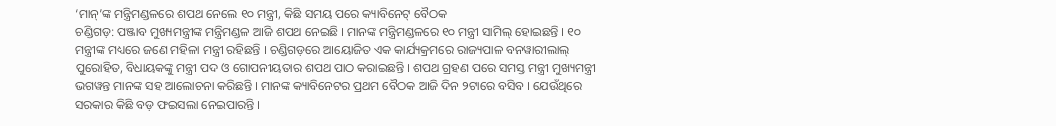‘ମାନ୍’ଙ୍କ ମନ୍ତ୍ରିମଣ୍ଡଳରେ ଶପଥ ନେଲେ ୧୦ ମନ୍ତ୍ରୀ, କିଛି ସମୟ ପରେ କ୍ୟାବିନେଟ୍ ବୈଠକ
ଚଣ୍ଡିଗଡ଼: ପଞ୍ଜାବ ମୁଖ୍ୟମନ୍ତ୍ରୀଙ୍କ ମନ୍ତ୍ରିମଣ୍ଡଳ ଆଜି ଶପଥ ନେଇଛି । ମାନଙ୍କ ମନ୍ତ୍ରିମଣ୍ଡଳରେ ୧୦ ମନ୍ତ୍ରୀ ସାମିଲ୍ ହୋଇଛନ୍ତି । ୧୦ ମନ୍ତ୍ରୀଙ୍କ ମଧ୍ୟରେ ଜଣେ ମହିଳା ମନ୍ତ୍ରୀ ରହିଛନ୍ତି । ଚଣ୍ଡିଗଡ଼ରେ ଆୟୋଜିତ ଏକ କାର୍ଯ୍ୟକ୍ରମରେ ରାଜ୍ୟପାଳ ବନୱାରୀଲାଲ୍ ପୁରୋହିତ, ବିଧାୟକଙ୍କୁ ମନ୍ତ୍ରୀ ପଦ ଓ ଗୋପନୀୟତାର ଶପଥ ପାଠ କରାଇଛନ୍ତି । ଶପଥ ଗ୍ରହଣ ପରେ ସମସ୍ତ ମନ୍ତ୍ରୀ ମୁଖ୍ୟମନ୍ତ୍ରୀ ଭଗୱନ୍ତ ମାନଙ୍କ ସହ ଆଲୋଚନା କରିଛନ୍ତି । ମାନଙ୍କ କ୍ୟାବିନେଟର ପ୍ରଥମ ବୈଠକ ଆଜି ଦିନ ୨ଟାରେ ବସିବ । ଯେଉଁଥିରେ ସରକାର କିଛି ବଡ଼ ଫଇସଲା ନେଇପାରନ୍ତି ।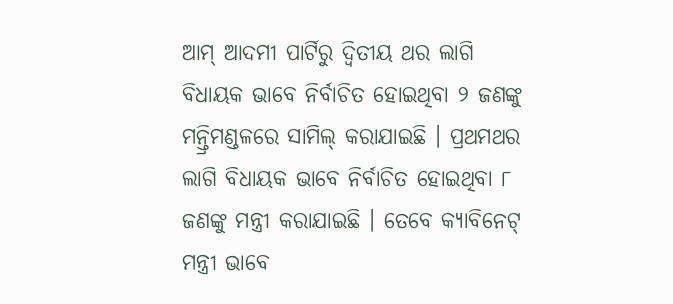ଆମ୍ ଆଦମୀ ପାର୍ଟିରୁ ଦ୍ୱିତୀୟ ଥର ଲାଗି ବିଧାୟକ ଭାବେ ନିର୍ବାଚିତ ହୋଇଥିବା ୨ ଜଣଙ୍କୁ ମନ୍ତ୍ରିମଣ୍ଡଳରେ ସାମିଲ୍ କରାଯାଇଛି । ପ୍ରଥମଥର ଲାଗି ବିଧାୟକ ଭାବେ ନିର୍ବାଚିତ ହୋଇଥିବା ୮ ଜଣଙ୍କୁ ମନ୍ତ୍ରୀ କରାଯାଇଛି । ତେବେ କ୍ୟାବିନେଟ୍ ମନ୍ତ୍ରୀ ଭାବେ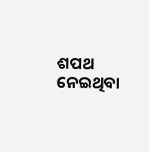ଶପଥ ନେଇଥିବା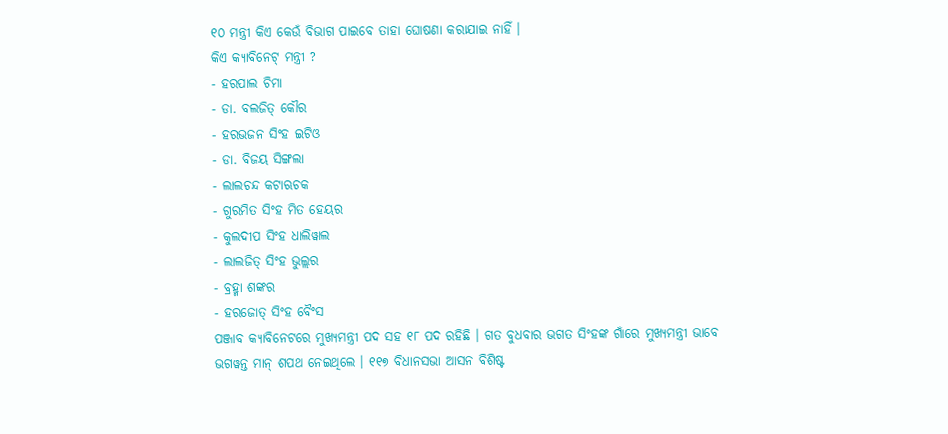୧୦ ମନ୍ତ୍ରୀ କିଏ କେଉଁ ବିଭାଗ ପାଇବେ ତାହା ଘୋଷଣା କରାଯାଇ ନାହିଁ ।
କିଏ କ୍ୟାବିନେଟ୍ ମନ୍ତ୍ରୀ ?
- ହରପାଲ ଚିମା
- ଡା. ବଲଜିତ୍ କୌର
- ହରଭଜନ ସିଂହ ଇଟିଓ
- ଡା. ବିଜୟ ସିଙ୍ଗଲା
- ଲାଲଚନ୍ଦ କଟାଋଚକ
- ଗୁରମିତ ସିଂହ ମିତ ହେୟର
- କୁଲଦୀପ ସିଂହ ଧାଲିୱାଲ
- ଲାଲଜିତ୍ ସିଂହ ଭୁଲ୍ଲର
- ବ୍ରହ୍ମା ଶଙ୍କର
- ହରଜୋତ୍ ସିଂହ ବୈଂସ
ପଞ୍ଜାବ କ୍ୟାବିନେଟରେ ମୁଖ୍ୟମନ୍ତ୍ରୀ ପଦ ସହ ୧୮ ପଦ ରହିଛି । ଗତ ବୁଧବାର ଭଗତ ସିଂହଙ୍କ ଗାଁରେ ମୁଖ୍ୟମନ୍ତ୍ରୀ ଭାବେ ଭଗୱନ୍ତ ମାନ୍ ଶପଥ ନେଇଥିଲେ । ୧୧୭ ବିଧାନସଭା ଆସନ ବିଶିଷ୍ଟ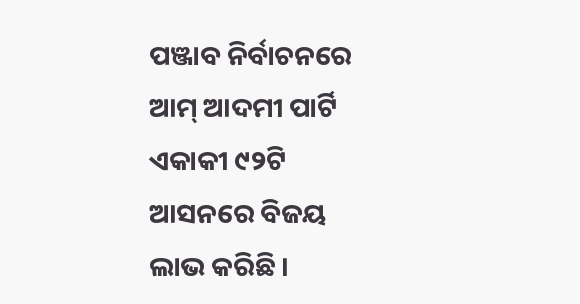ପଞ୍ଜାବ ନିର୍ବାଚନରେ ଆମ୍ ଆଦମୀ ପାର୍ଟି ଏକାକୀ ୯୨ଟି ଆସନରେ ବିଜୟ ଲାଭ କରିଛି ।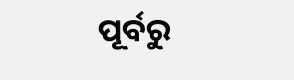ପୂର୍ବରୁ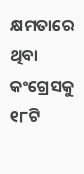କ୍ଷମତାରେ ଥିବା କଂଗ୍ରେସକୁ ୧୮ଟି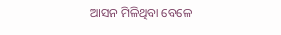ଆସନ ମିଳିଥିବା ବେଳେ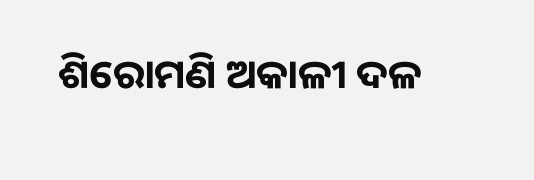ଶିରୋମଣି ଅକାଳୀ ଦଳ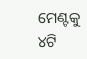ମେଣ୍ଟକୁ ୪ଟି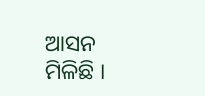ଆସନ ମିଳିଛି ।